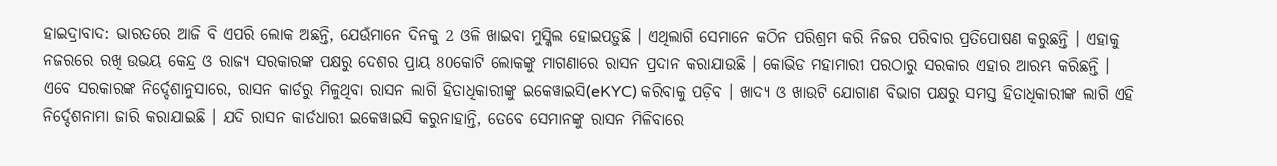ହାଇଦ୍ରାବାଦ: ଭାରତରେ ଆଜି ବି ଏପରି ଲୋକ ଅଛନ୍ତି, ଯେଉଁମାନେ ଦିନକୁ 2 ଓଳି ଖାଇବା ମୁସ୍କିଲ ହୋଇପଡ଼ୁଛି । ଏଥିଲାଗି ସେମାନେ କଠିନ ପରିଶ୍ରମ କରି ନିଜର ପରିବାର ପ୍ରତିପୋଷଣ କରୁଛନ୍ତି । ଏହାକୁ ନଜରରେ ରଖି ଉଭୟ କେନ୍ଦ୍ର ଓ ରାଜ୍ୟ ସରକାରଙ୍କ ପକ୍ଷରୁ ଦେଶର ପ୍ରାୟ 80କୋଟି ଲୋକଙ୍କୁ ମାଗଣାରେ ରାସନ ପ୍ରଦାନ କରାଯାଉଛି । କୋଭିଡ ମହାମାରୀ ପରଠାରୁ ସରକାର ଏହାର ଆରମ୍ଭ କରିଛନ୍ତି ।
ଏବେ ସରକାରଙ୍କ ନିର୍ଦ୍ଦେଶାନୁସାରେ, ରାସନ କାର୍ଡରୁ ମିଳୁଥିବା ରାସନ ଲାଗି ହିତାଧିକାରୀଙ୍କୁ ଇକେୱାଇସି(eKYC) କରିବାକୁ ପଡ଼ିବ । ଖାଦ୍ୟ ଓ ଖାଉଟି ଯୋଗାଣ ବିଭାଗ ପକ୍ଷରୁ ସମସ୍ତ ହିତାଧିକାରୀଙ୍କ ଲାଗି ଏହି ନିର୍ଦ୍ଦେଶନାମା ଜାରି କରାଯାଇଛି । ଯଦି ରାସନ କାର୍ଡଧାରୀ ଇକେୱାଇସି କରୁନାହାନ୍ତି, ତେବେ ସେମାନଙ୍କୁ ରାସନ ମିଳିବାରେ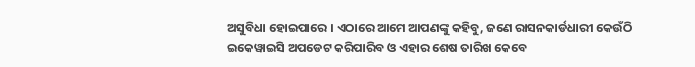ଅସୁବିଧା ହୋଇପାରେ । ଏଠାରେ ଆମେ ଆପଣଙ୍କୁ କହିବୁ, ଜଣେ ରାସନକାର୍ଡଧାରୀ କେଉଁଠି ଇକେୱାଇସି ଅପଡେଟ କରିପାରିବ ଓ ଏହାର ଶେଷ ତାରିଖ କେବେ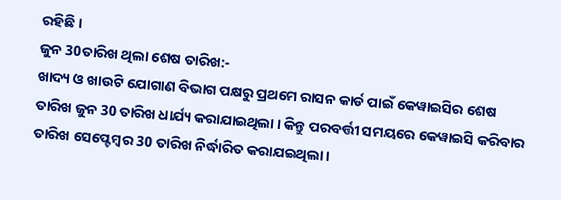ରହିଛି ।
ଜୁନ 30ତାରିଖ ଥିଲା ଶେଷ ତାରିଖ:-
ଖାଦ୍ୟ ଓ ଖାଉଟି ଯୋଗାଣ ବିଭାଗ ପକ୍ଷରୁ ପ୍ରଥମେ ରାସନ କାର୍ଡ ପାଇଁ କେୱାଇସିର ଶେଷ ତାରିଖ ଜୁନ 30 ତାରିଖ ଧାର୍ଯ୍ୟ କରାଯାଇଥିଲା । କିନ୍ତୁ ପରବର୍ତ୍ତୀ ସମୟରେ କେୱାଇସି କରିବାର ତାରିଖ ସେପ୍ଟେମ୍ବର 30 ତାରିଖ ନିର୍ଦ୍ଧାରିତ କରାଯଇଥିଲା ।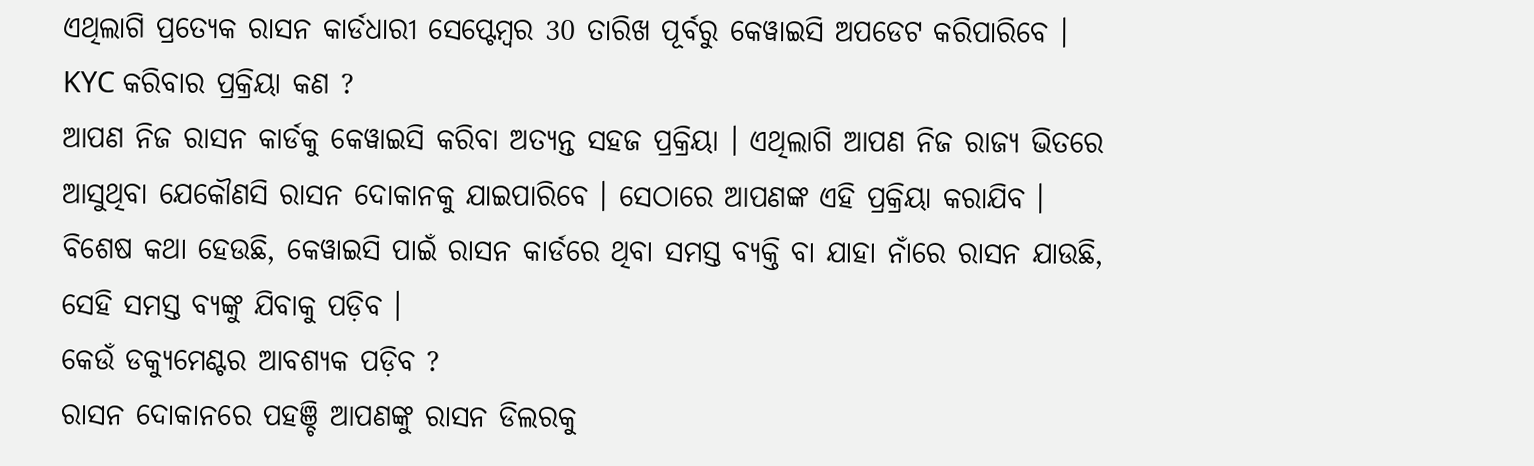ଏଥିଲାଗି ପ୍ରତ୍ୟେକ ରାସନ କାର୍ଡଧାରୀ ସେପ୍ଟେମ୍ବର 30 ତାରିଖ ପୂର୍ବରୁ କେୱାଇସି ଅପଡେଟ କରିପାରିବେ ।
KYC କରିବାର ପ୍ରକ୍ରିୟା କଣ ?
ଆପଣ ନିଜ ରାସନ କାର୍ଡକୁ କେୱାଇସି କରିବା ଅତ୍ୟନ୍ତ ସହଜ ପ୍ରକ୍ରିୟା । ଏଥିଲାଗି ଆପଣ ନିଜ ରାଜ୍ୟ ଭିତରେ ଆସୁଥିବା ଯେକୌଣସି ରାସନ ଦୋକାନକୁ ଯାଇପାରିବେ । ସେଠାରେ ଆପଣଙ୍କ ଏହି ପ୍ରକ୍ରିୟା କରାଯିବ । ବିଶେଷ କଥା ହେଉଛି, କେୱାଇସି ପାଇଁ ରାସନ କାର୍ଡରେ ଥିବା ସମସ୍ତ ବ୍ୟକ୍ତି ବା ଯାହା ନାଁରେ ରାସନ ଯାଉଛି, ସେହି ସମସ୍ତ ବ୍ୟଙ୍କୁ ଯିବାକୁ ପଡ଼ିବ ।
କେଉଁ ଡକ୍ୟୁମେଣ୍ଟର ଆବଶ୍ୟକ ପଡ଼ିବ ?
ରାସନ ଦୋକାନରେ ପହଞ୍ଚି ଆପଣଙ୍କୁ ରାସନ ଡିଲରକୁ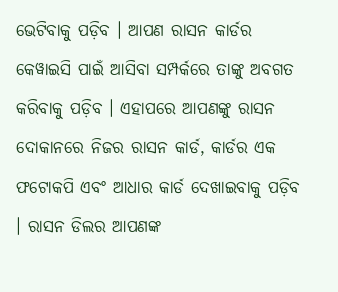ଭେଟିବାକୁ ପଡ଼ିବ । ଆପଣ ରାସନ କାର୍ଡର କେୱାଇସି ପାଇଁ ଆସିବା ସମ୍ପର୍କରେ ତାଙ୍କୁ ଅବଗତ କରିବାକୁ ପଡ଼ିବ । ଏହାପରେ ଆପଣଙ୍କୁ ରାସନ ଦୋକାନରେ ନିଜର ରାସନ କାର୍ଡ, କାର୍ଡର ଏକ ଫଟୋକପି ଏବଂ ଆଧାର କାର୍ଡ ଦେଖାଇବାକୁ ପଡ଼ିବ । ରାସନ ଡିଲର ଆପଣଙ୍କ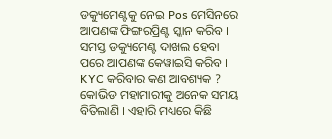ଡକ୍ୟୁମେଣ୍ଟକୁ ନେଇ Pos ମେସିନରେ ଆପଣଙ୍କ ଫିଙ୍ଗରପ୍ରିଣ୍ଟ ସ୍କାନ କରିବ । ସମସ୍ତ ଡକ୍ୟୁମେଣ୍ଟ ଦାଖଲ ହେବା ପରେ ଆପଣଙ୍କ କେୱାଇସି କରିବ ।
KYC କରିବାର କଣ ଆବଶ୍ୟକ ?
କୋଭିଡ ମହାମାରୀକୁ ଅନେକ ସମୟ ବିତିଲାଣି । ଏହାରି ମଧ୍ୟରେ କିଛି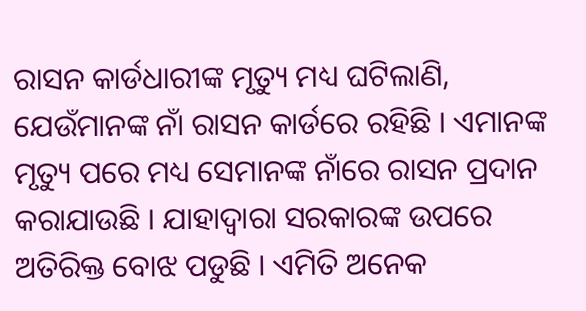ରାସନ କାର୍ଡଧାରୀଙ୍କ ମୃତ୍ୟୁ ମଧ୍ୟ ଘଟିଲାଣି, ଯେଉଁମାନଙ୍କ ନାଁ ରାସନ କାର୍ଡରେ ରହିଛି । ଏମାନଙ୍କ ମୃତ୍ୟୁ ପରେ ମଧ୍ୟ ସେମାନଙ୍କ ନାଁରେ ରାସନ ପ୍ରଦାନ କରାଯାଉଛି । ଯାହାଦ୍ବାରା ସରକାରଙ୍କ ଉପରେ ଅତିରିକ୍ତ ବୋଝ ପଡୁଛି । ଏମିତି ଅନେକ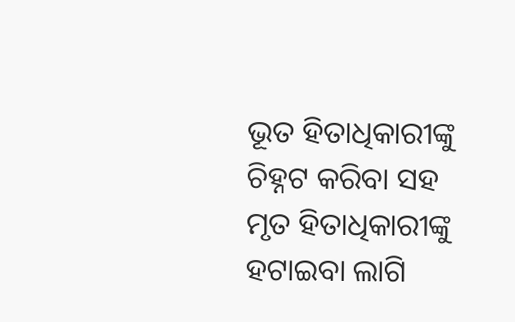ଭୂତ ହିତାଧିକାରୀଙ୍କୁ ଚିହ୍ନଟ କରିବା ସହ ମୃତ ହିତାଧିକାରୀଙ୍କୁ ହଟାଇବା ଲାଗି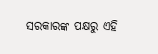ସରକାରଙ୍କ ପକ୍ଷରୁ ଏହି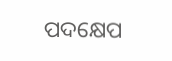ପଦକ୍ଷେପ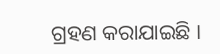ଗ୍ରହଣ କରାଯାଇଛି ।